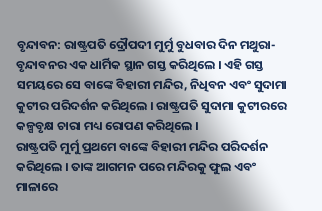ବୃନ୍ଦାବନ: ରାଷ୍ଟ୍ରପତି ଦ୍ରୌପଦୀ ମୁର୍ମୁ ବୁଧବାର ଦିନ ମଥୁରା-ବୃନ୍ଦାବନର ଏକ ଧାର୍ମିକ ସ୍ଥାନ ଗସ୍ତ କରିଥିଲେ । ଏହି ଗସ୍ତ ସମୟରେ ସେ ବାଙ୍କେ ବିହାରୀ ମନ୍ଦିର, ନିଧିବନ ଏବଂ ସୁଦାମା କୁଟୀର ପରିଦର୍ଶନ କରିଥିଲେ । ରାଷ୍ଟ୍ରପତି ସୁଦାମା କୁଟୀରରେ କଳ୍ପବୃକ୍ଷ ଚାରା ମଧ୍ୟ ରୋପଣ କରିଥିଲେ ।
ରାଷ୍ଟ୍ରପତି ମୁର୍ମୁ ପ୍ରଥମେ ବାଙ୍କେ ବିହାରୀ ମନ୍ଦିର ପରିଦର୍ଶନ କରିଥିଲେ । ତାଙ୍କ ଆଗମନ ପରେ ମନ୍ଦିରକୁ ଫୁଲ ଏବଂ ମାଳାରେ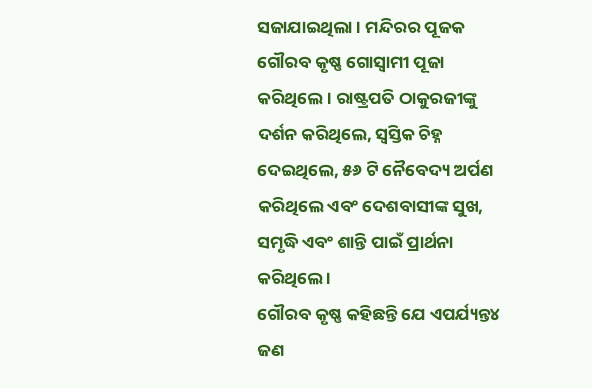ସଜାଯାଇଥିଲା । ମନ୍ଦିରର ପୂଜକ ଗୌରବ କୃଷ୍ଣ ଗୋସ୍ୱାମୀ ପୂଜା କରିଥିଲେ। ରାଷ୍ଟ୍ରପତି ଠାକୁରଜୀଙ୍କୁ ଦର୍ଶନ କରିଥିଲେ, ସ୍ୱସ୍ତିକ ଚିହ୍ନ ଦେଇଥିଲେ, ୫୬ ଟି ନୈବେଦ୍ୟ ଅର୍ପଣ କରିଥିଲେ ଏବଂ ଦେଶବାସୀଙ୍କ ସୁଖ, ସମୃଦ୍ଧି ଏବଂ ଶାନ୍ତି ପାଇଁ ପ୍ରାର୍ଥନା କରିଥିଲେ ।
ଗୌରବ କୃଷ୍ଣ କହିଛନ୍ତି ଯେ ଏପର୍ଯ୍ୟନ୍ତ୪ ଜଣ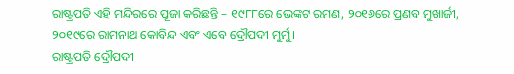ରାଷ୍ଟ୍ରପତି ଏହି ମନ୍ଦିରରେ ପୂଜା କରିଛନ୍ତି – ୧୯୮୮ରେ ଭେଙ୍କଟ ରମଣ, ୨୦୧୬ରେ ପ୍ରଣବ ମୁଖାର୍ଜୀ, ୨୦୧୯ରେ ରାମନାଥ କୋବିନ୍ଦ ଏବଂ ଏବେ ଦ୍ରୌପଦୀ ମୁର୍ମୁ।
ରାଷ୍ଟ୍ରପତି ଦ୍ରୌପଦୀ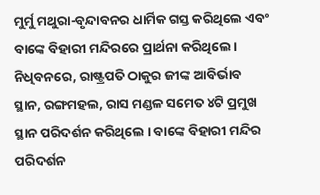ମୁର୍ମୁ ମଥୁରା-ବୃନ୍ଦାବନର ଧାର୍ମିକ ଗସ୍ତ କରିଥିଲେ ଏବଂ ବାଙ୍କେ ବିହାରୀ ମନ୍ଦିରରେ ପ୍ରାର୍ଥନା କରିଥିଲେ। ନିଧିବନରେ, ରାଷ୍ଟ୍ରପତି ଠାକୁର ଜୀଙ୍କ ଆବିର୍ଭାବ ସ୍ଥାନ, ରଙ୍ଗମହଲ, ରାସ ମଣ୍ଡଳ ସମେତ ୪ଟି ପ୍ରମୁଖ ସ୍ଥାନ ପରିଦର୍ଶନ କରିଥିଲେ । ବାଙ୍କେ ବିହାରୀ ମନ୍ଦିର ପରିଦର୍ଶନ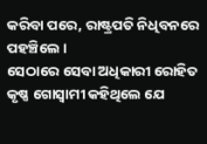କରିବା ପରେ, ରାଷ୍ଟ୍ରପତି ନିଧିବନରେ ପହଞ୍ଚିଲେ ।
ସେଠାରେ ସେବା ଅଧିକାରୀ ରୋହିତ କୃଷ୍ଣ ଗୋସ୍ୱାମୀ କହିଥିଲେ ଯେ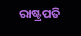ରାଷ୍ଟ୍ରପତି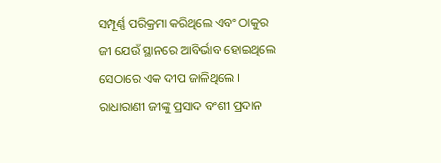ସମ୍ପୂର୍ଣ୍ଣ ପରିକ୍ରମା କରିଥିଲେ ଏବଂ ଠାକୁର ଜୀ ଯେଉଁ ସ୍ଥାନରେ ଆବିର୍ଭାବ ହୋଇଥିଲେ ସେଠାରେ ଏକ ଦୀପ ଜାଳିଥିଲେ । ରାଧାରାଣୀ ଜୀଙ୍କୁ ପ୍ରସାଦ ବଂଶୀ ପ୍ରଦାନ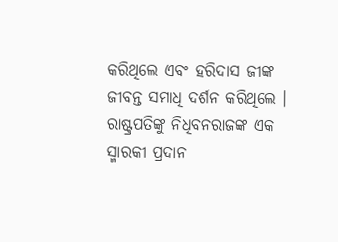କରିଥିଲେ ଏବଂ ହରିଦାସ ଜୀଙ୍କ ଜୀବନ୍ତ ସମାଧି ଦର୍ଶନ କରିଥିଲେ । ରାଷ୍ଟ୍ରପତିଙ୍କୁ ନିଧିବନରାଜଙ୍କ ଏକ ସ୍ମାରକୀ ପ୍ରଦାନ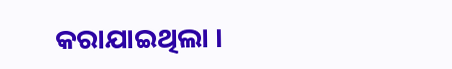କରାଯାଇଥିଲା ।